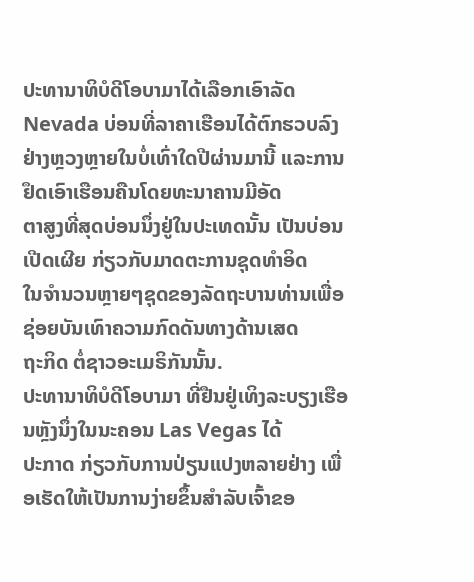ປະທານາທິບໍດີໂອບາມາໄດ້ເລືອກເອົາລັດ Nevada ບ່ອນທີ່ລາຄາເຮືອນໄດ້ຕົກຮວບລົງ
ຢ່າງຫຼວງຫຼາຍໃນບໍ່ເທົ່າໃດປີຜ່ານມານີ້ ແລະການຢຶດເອົາເຮືອນຄືນໂດຍທະນາຄານມີອັດ
ຕາສູງທີ່ສຸດບ່ອນນຶ່ງຢູ່ໃນປະເທດນັ້ນ ເປັນບ່ອນເປີດເຜີຍ ກ່ຽວກັບມາດຕະການຊຸດທໍາອິດ
ໃນຈຳນວນຫຼາຍໆຊຸດຂອງລັດຖະບານທ່ານເພື່ອຊ່ອຍບັນເທົາຄວາມກົດດັນທາງດ້ານເສດ
ຖະກິດ ຕໍ່ຊາວອະເມຣິກັນນັ້ນ.
ປະທານາທິບໍດີໂອບາມາ ທີ່ຢືນຢູ່ເທິງລະບຽງເຮືອນຫຼັງນຶ່ງໃນນະຄອນ Las Vegas ໄດ້
ປະກາດ ກ່ຽວກັບການປ່ຽນແປງຫລາຍຢ່າງ ເພື່ອເຮັດໃຫ້ເປັນການງ່າຍຂຶ້ນສຳລັບເຈົ້າຂອ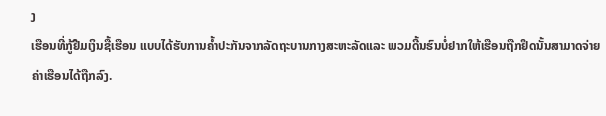ງ
ເຮືອນທີ່ກູ້ຢືມເງິນຊື້ເຮືອນ ແບບໄດ້ຮັບການຄໍ້າປະກັນຈາກລັດຖະບານກາງສະຫະລັດແລະ ພວມດີ້ນຮົນບໍ່ຢາກໃຫ້ເຮືອນຖືກຢຶດນັ້ນສາມາດຈ່າຍຄ່າເຮືອນໄດ້ຖືກລົງ.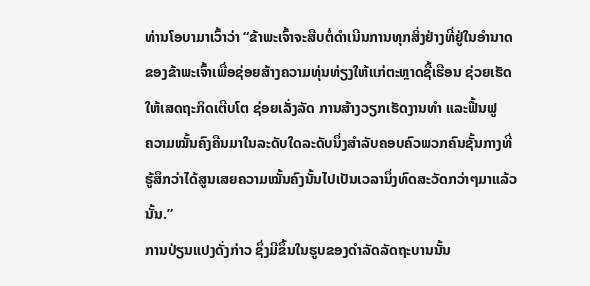ທ່ານໂອບາມາເວົ້າວ່າ “ຂ້າພະເຈົ້າຈະສືບຕໍ່ດຳເນີນການທຸກສິ່ງຢ່າງທີ່ຢູ່ໃນອຳນາດ
ຂອງຂ້າພະເຈົ້າເພື່ອຊ່ອຍສ້າງຄວາມທຸ່ນທ່ຽງໃຫ້ແກ່ຕະຫຼາດຊື້ເຮືອນ ຊ່ວຍເຮັດ
ໃຫ້ເສດຖະກິດເຕີບໂຕ ຊ່ອຍເລັ່ງລັດ ການສ້າງວຽກເຮັດງານທຳ ແລະຟື້ນຟູ
ຄວາມໝັ້ນຄົງຄືນມາໃນລະດັບໃດລະດັບນຶ່ງສຳລັບຄອບຄົວພວກຄົນຊັ້ນກາງທີ່
ຮູ້ສຶກວ່າໄດ້ສູນເສຍຄວາມໝັ້ນຄົງນັ້ນໄປເປັນເວລານຶ່ງທົດສະວັດກວ່າໆມາແລ້ວ
ນັ້ນ.”
ການປ່ຽນແປງດັ່ງກ່າວ ຊຶ່ງມີຂຶ້ນໃນຮູບຂອງດຳລັດລັດຖະບານນັ້ນ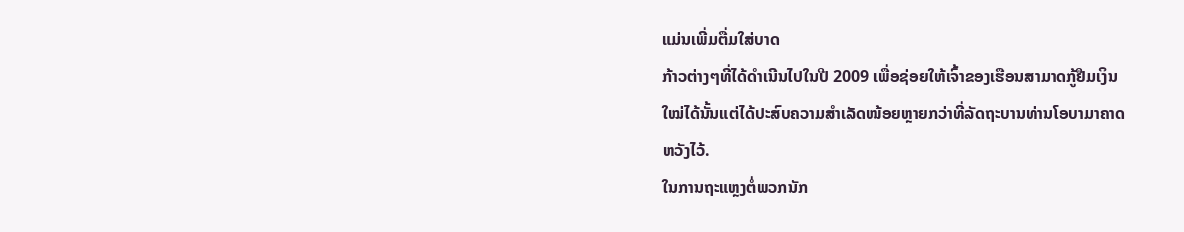ແມ່ນເພີ່ມຕື່ມໃສ່ບາດ
ກ້າວຕ່າງໆທີ່ໄດ້ດໍາເນີນໄປໃນປີ 2009 ເພື່ອຊ່ອຍໃຫ້ເຈົ້າຂອງເຮືອນສາມາດກູ້ຢືມເງິນ
ໃໝ່ໄດ້ນັ້ນແຕ່ໄດ້ປະສົບຄວາມສຳເລັດໜ້ອຍຫຼາຍກວ່າທີ່ລັດຖະບານທ່ານໂອບາມາຄາດ
ຫວັງໄວ້.
ໃນການຖະແຫຼງຕໍ່ພວກນັກ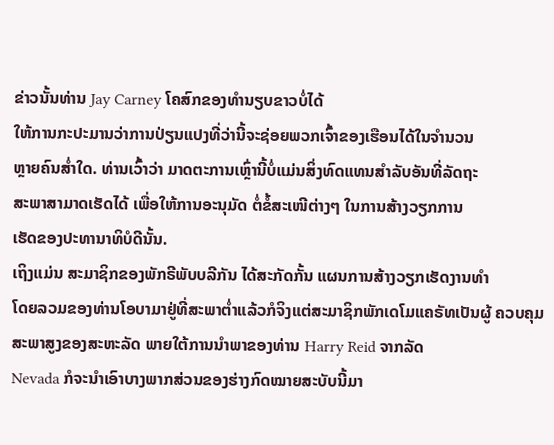ຂ່າວນັ້ນທ່ານ Jay Carney ໂຄສົກຂອງທຳນຽບຂາວບໍ່ໄດ້
ໃຫ້ການກະປະມານວ່າການປ່ຽນແປງທີ່ວ່ານີ້ຈະຊ່ອຍພວກເຈົ້າຂອງເຮືອນໄດ້ໃນຈໍານວນ
ຫຼາຍຄົນສໍ່າໃດ. ທ່ານເວົ້າວ່າ ມາດຕະການເຫຼົ່ານີ້ບໍ່ແມ່ນສິ່ງທົດແທນສຳລັບອັນທີ່ລັດຖະ
ສະພາສາມາດເຮັດໄດ້ ເພື່ອໃຫ້ການອະນຸມັດ ຕໍ່ຂໍ້ສະເໜີຕ່າງໆ ໃນການສ້າງວຽກການ
ເຮັດຂອງປະທານາທິບໍດີນັ້ນ.
ເຖິງແມ່ນ ສະມາຊິກຂອງພັກຣີພັບບລີກັນ ໄດ້ສະກັດກັ້ນ ແຜນການສ້າງວຽກເຮັດງານທຳ
ໂດຍລວມຂອງທ່ານໂອບາມາຢູ່ທີ່ສະພາຕໍ່າແລ້ວກໍຈິງແຕ່ສະມາຊິກພັກເດໂມແຄຣັທເປັນຜູ້ ຄວບຄຸມສະພາສູງຂອງສະຫະລັດ ພາຍໃຕ້ການນຳພາຂອງທ່ານ Harry Reid ຈາກລັດ
Nevada ກໍຈະນຳເອົາບາງພາກສ່ວນຂອງຮ່າງກົດໝາຍສະບັບນີ້ມາ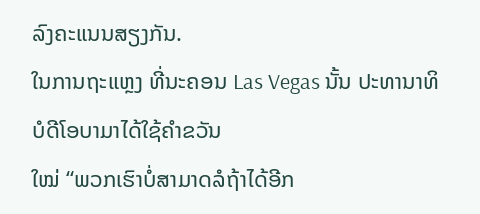ລົງຄະແນນສຽງກັນ.
ໃນການຖະແຫຼງ ທີ່ນະຄອນ Las Vegas ນັ້ນ ປະທານາທິບໍດີໂອບາມາໄດ້ໃຊ້ຄຳຂວັນ
ໃໝ່ “ພວກເຮົາບໍ່ສາມາດລໍຖ້າໄດ້ອີກ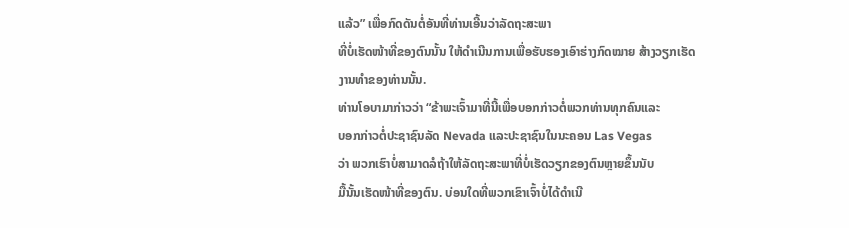ແລ້ວ” ເພື່ອກົດດັນຕໍ່ອັນທີ່ທ່ານເອີ້ນວ່າລັດຖະສະພາ
ທີ່ບໍ່ເຮັດໜ້າທີ່ຂອງຕົນນັ້ນ ໃຫ້ດຳເນີນການເພື່ອຮັບຮອງເອົາຮ່າງກົດໝາຍ ສ້າງວຽກເຮັດ
ງານທຳຂອງທ່ານນັ້ນ.
ທ່ານໂອບາມາກ່າວວ່າ “ຂ້າພະເຈົ້າມາທີ່ນີ້ເພື່ອບອກກ່າວຕໍ່ພວກທ່ານທຸກຄົນແລະ
ບອກກ່າວຕໍ່ປະຊາຊົນລັດ Nevada ແລະປະຊາຊົນໃນນະຄອນ Las Vegas
ວ່າ ພວກເຮົາບໍ່ສາມາດລໍຖ້າໃຫ້ລັດຖະສະພາທີ່ບໍ່ເຮັດວຽກຂອງຕົນຫຼາຍຂຶ້ນນັບ
ມື້ນັ້ນເຮັດໜ້າທີ່ຂອງຕົນ. ບ່ອນໃດທີ່ພວກເຂົາເຈົ້າບໍ່ໄດ້ດຳເນີ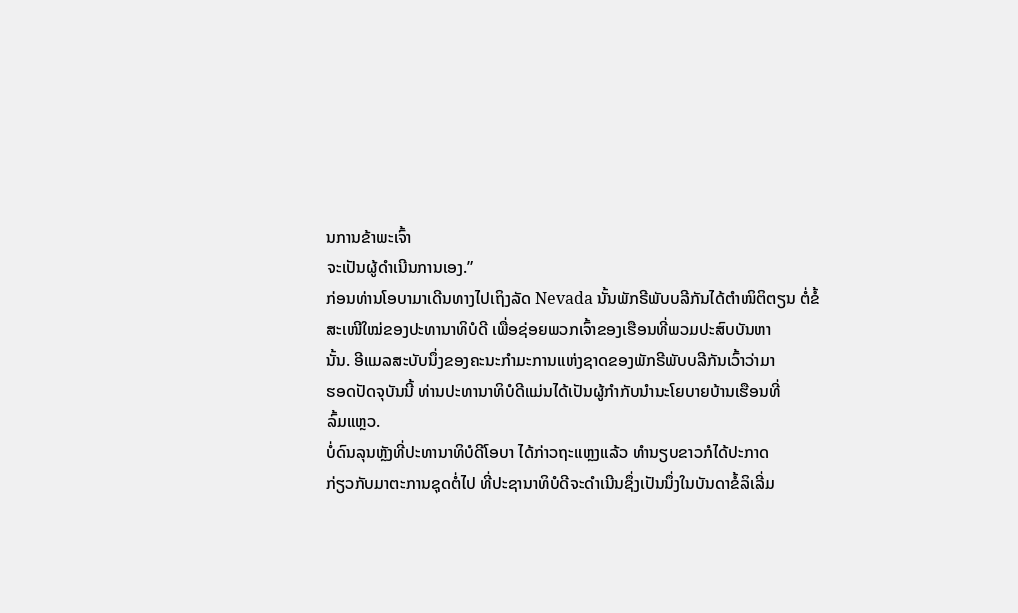ນການຂ້າພະເຈົ້າ
ຈະເປັນຜູ້ດຳເນີນການເອງ.”
ກ່ອນທ່ານໂອບາມາເດີນທາງໄປເຖິງລັດ Nevada ນັ້ນພັກຣີພັບບລີກັນໄດ້ຕຳໜິຕິຕຽນ ຕໍ່ຂໍ້ສະເໜີໃໝ່ຂອງປະທານາທິບໍດີ ເພື່ອຊ່ອຍພວກເຈົ້າຂອງເຮືອນທີ່ພວມປະສົບບັນຫາ
ນັ້ນ. ອີແມລສະບັບນຶ່ງຂອງຄະນະກຳມະການແຫ່ງຊາດຂອງພັກຣີພັບບລີກັນເວົ້າວ່າມາ
ຮອດປັດຈຸບັນນີ້ ທ່ານປະທານາທິບໍດີແມ່ນໄດ້ເປັນຜູ້ກຳກັບນຳນະໂຍບາຍບ້ານເຮືອນທີ່
ລົ້ມແຫຼວ.
ບໍ່ດົນລຸນຫຼັງທີ່ປະທານາທິບໍດີໂອບາ ໄດ້ກ່າວຖະແຫຼງແລ້ວ ທຳນຽບຂາວກໍໄດ້ປະກາດ
ກ່ຽວກັບມາຕະການຊຸດຕໍ່ໄປ ທີ່ປະຊານາທິບໍດີຈະດຳເນີນຊຶ່ງເປັນນຶ່ງໃນບັນດາຂໍ້ລິເລີ່ມ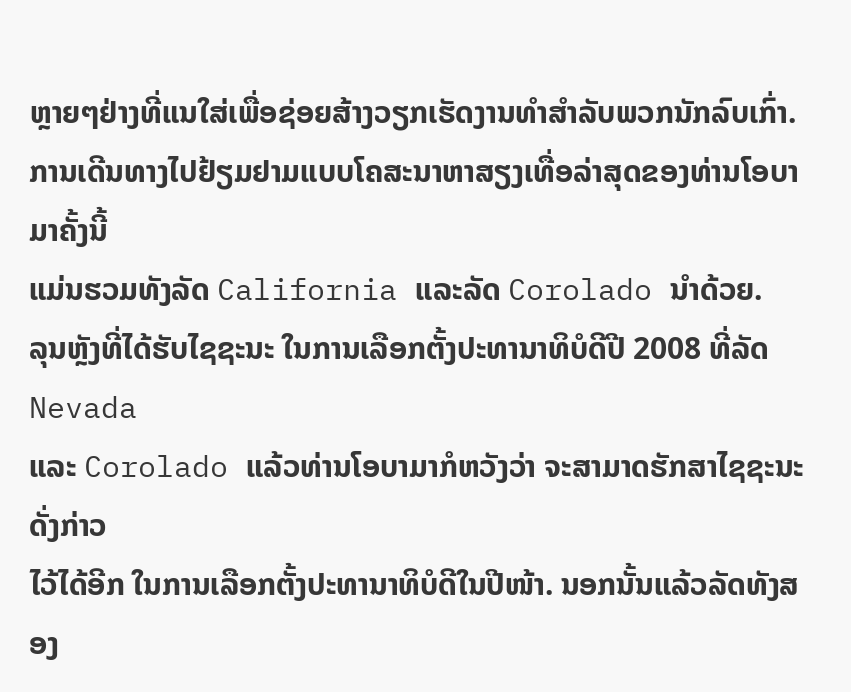ຫຼາຍໆຢ່າງທີ່ແນໃສ່ເພື່ອຊ່ອຍສ້າງວຽກເຮັດງານທຳສຳລັບພວກນັກລົບເກົ່າ.
ການເດີນທາງໄປຢ້ຽມຢາມແບບໂຄສະນາຫາສຽງເທື່ອລ່າສຸດຂອງທ່ານໂອບາມາຄັ້ງນີ້
ແມ່ນຮວມທັງລັດ California ແລະລັດ Corolado ນຳດ້ວຍ.
ລຸນຫຼັງທີ່ໄດ້ຮັບໄຊຊະນະ ໃນການເລືອກຕັ້ງປະທານາທິບໍດີປີ 2008 ທີ່ລັດ Nevada
ແລະ Corolado ແລ້ວທ່ານໂອບາມາກໍຫວັງວ່າ ຈະສາມາດຮັກສາໄຊຊະນະດັ່ງກ່າວ
ໄວ້ໄດ້ອີກ ໃນການເລືອກຕັ້ງປະທານາທິບໍດີໃນປີໜ້າ. ນອກນັ້ນແລ້ວລັດທັງສອງ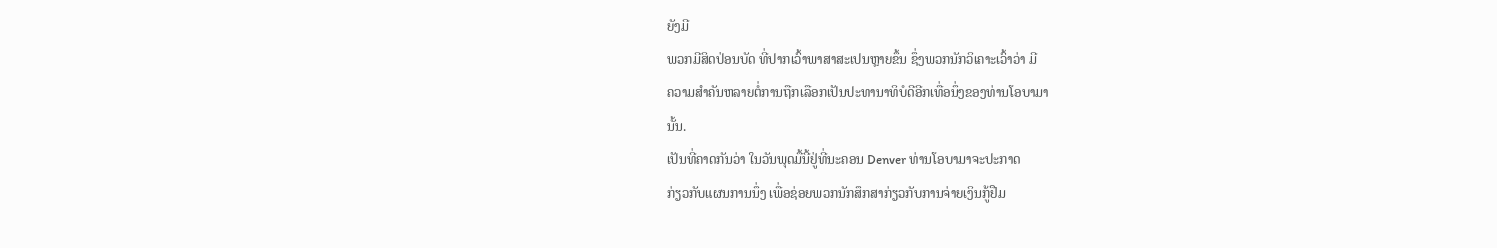ຍັງມີ
ພວກມີສິດປ່ອນບັດ ທີ່ປາກເວົ້າພາສາສະເປນຫຼາຍຂຶ້ນ ຊຶ່ງພວກນັກວິເຄາະເວົ້າວ່າ ມີ
ຄວາມສຳຄັນຫລາຍຕໍ່ການຖືກເລືອກເປັນປະທານາທິບໍດີອີກເທື່ອນຶ່ງຂອງທ່ານໂອບາມາ
ນັ້ນ.
ເປັນທີ່ຄາດກັນວ່າ ໃນວັນພຸດມື້ນີ້ຢູ່ທີ່ນະຄອນ Denver ທ່ານໂອບາມາຈະປະກາດ
ກ່ຽວກັບແຜນການນຶ່ງ ເພື່ອຊ່ອຍພວກນັກສຶກສາກ່ຽວກັບການຈ່າຍເງິນກູ້ຢືມ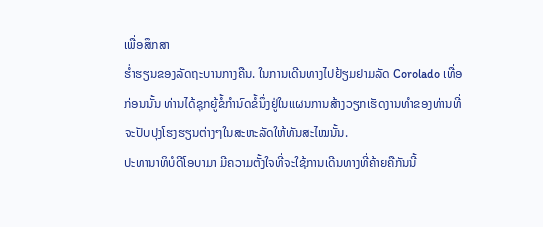ເພື່ອສຶກສາ
ຮໍ່າຮຽນຂອງລັດຖະບານກາງຄືນ. ໃນການເດີນທາງໄປຢ້ຽມຢາມລັດ Corolado ເທື່ອ
ກ່ອນນັ້ນ ທ່ານໄດ້ຊຸກຍູ້ຂໍ້ກຳນົດຂໍ້ນຶ່ງຢູ່ໃນແຜນການສ້າງວຽກເຮັດງານທຳຂອງທ່ານທີ່
ຈະປັບປຸງໂຮງຮຽນຕ່າງໆໃນສະຫະລັດໃຫ້ທັນສະໄໝນັ້ນ.
ປະທານາທິບໍດີໂອບາມາ ມີຄວາມຕັ້ງໃຈທີ່ຈະໃຊ້ການເດີນທາງທີ່ຄ້າຍຄືກັນນີ້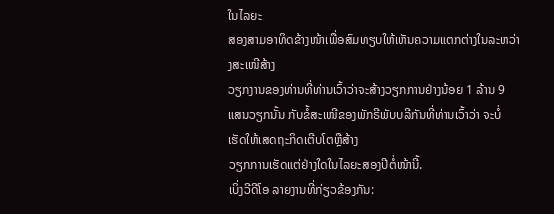ໃນໄລຍະ
ສອງສາມອາທິດຂ້າງໜ້າເພື່ອສົມທຽບໃຫ້ເຫັນຄວາມແຕກຕ່າງໃນລະຫວ່າງສະເໜີສ້າງ
ວຽກງານຂອງທ່ານທີ່ທ່ານເວົ້າວ່າຈະສ້າງວຽກການຢ່າງນ້ອຍ 1 ລ້ານ 9 ແສນວຽກນັ້ນ ກັບຂໍ້ສະເໜີຂອງພັກຣີພັບບລີກັນທີ່ທ່ານເວົ້າວ່າ ຈະບໍ່ເຮັດໃຫ້ເສດຖະກິດເຕີບໂຕຫຼືສ້າງ
ວຽກການເຮັດແຕ່ຢ່າງໃດໃນໄລຍະສອງປີຕໍ່ໜ້ານີ້.
ເບິ່ງວີດີໂອ ລາຍງານທີ່ກ່ຽວຂ້ອງກັນ: